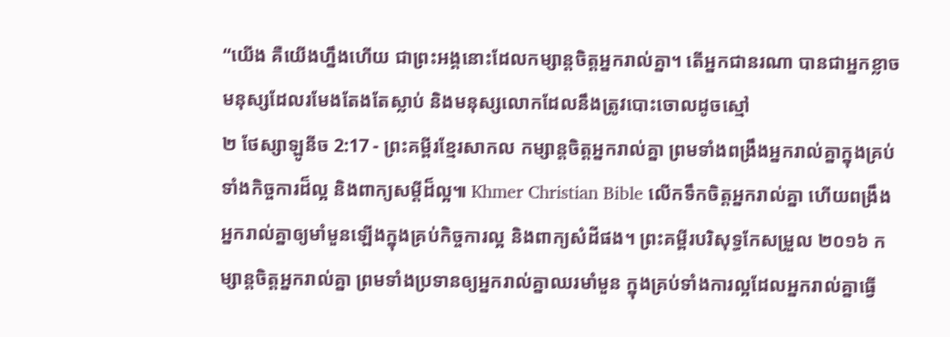“យើង គឺយើងហ្នឹងហើយ ជាព្រះអង្គនោះដែលកម្សាន្តចិត្តអ្នករាល់គ្នា។ តើអ្នកជានរណា បានជាអ្នកខ្លាចមនុស្សដែលរមែងតែងតែស្លាប់ និងមនុស្សលោកដែលនឹងត្រូវបោះចោលដូចស្មៅ
២ ថែស្សាឡូនីច 2:17 - ព្រះគម្ពីរខ្មែរសាកល កម្សាន្តចិត្តអ្នករាល់គ្នា ព្រមទាំងពង្រឹងអ្នករាល់គ្នាក្នុងគ្រប់ទាំងកិច្ចការដ៏ល្អ និងពាក្យសម្ដីដ៏ល្អ៕ Khmer Christian Bible លើកទឹកចិត្តអ្នករាល់គ្នា ហើយពង្រឹងអ្នករាល់គ្នាឲ្យមាំមួនឡើងក្នុងគ្រប់កិច្ចការល្អ និងពាក្យសំដីផង។ ព្រះគម្ពីរបរិសុទ្ធកែសម្រួល ២០១៦ កម្សាន្តចិត្តអ្នករាល់គ្នា ព្រមទាំងប្រទានឲ្យអ្នករាល់គ្នាឈរមាំមួន ក្នុងគ្រប់ទាំងការល្អដែលអ្នករាល់គ្នាធ្វើ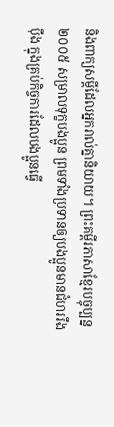និងពាក្យសម្ដីដែលអ្នករាល់គ្នានិយាយ។ ព្រះគម្ពីរភាសាខ្មែរបច្ចុប្បន្ន ២០០៥ សម្រាលទុក្ខបងប្អូន ព្រមទាំងប្រទានឲ្យបងប្អូនមានជំហររឹងប៉ឹង ក្នុងគ្រប់កិច្ចការដែលបងប្អូនធ្វើ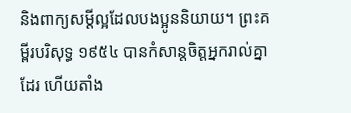និងពាក្យសម្ដីល្អដែលបងប្អូននិយាយ។ ព្រះគម្ពីរបរិសុទ្ធ ១៩៥៤ បានកំសាន្តចិត្តអ្នករាល់គ្នាដែរ ហើយតាំង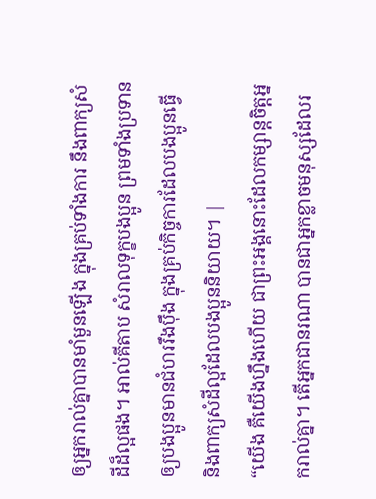ឲ្យអ្នករាល់គ្នាបានមាំមួនឡើង ក្នុងគ្រប់ទាំងការ នឹងពាក្យសំដីដ៏ល្អផង។ អាល់គីតាប សំរាលទុក្ខបងប្អូន ព្រមទាំងប្រទានឲ្យបងប្អូនមានជំហររឹងប៉ឹង ក្នុងគ្រប់កិច្ចការដែលបងប្អូនធ្វើ និងពាក្យសំដីល្អដែលបងប្អូននិយាយ។ |
“យើង គឺយើងហ្នឹងហើយ ជាព្រះអង្គនោះដែលកម្សាន្តចិត្តអ្នករាល់គ្នា។ តើអ្នកជានរណា បានជាអ្នកខ្លាចមនុស្សដែលរ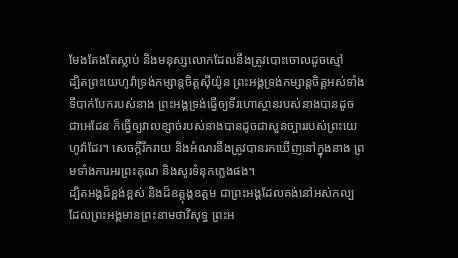មែងតែងតែស្លាប់ និងមនុស្សលោកដែលនឹងត្រូវបោះចោលដូចស្មៅ
ដ្បិតព្រះយេហូវ៉ាទ្រង់កម្សាន្តចិត្តស៊ីយ៉ូន ព្រះអង្គទ្រង់កម្សាន្តចិត្តអស់ទាំងទីបាក់បែករបស់នាង ព្រះអង្គទ្រង់ធ្វើឲ្យទីរហោស្ថានរបស់នាងបានដូចជាអេដែន ក៏ធ្វើឲ្យវាលខ្សាច់របស់នាងបានដូចជាសួនច្បាររបស់ព្រះយេហូវ៉ាដែរ។ សេចក្ដីរីករាយ និងអំណរនឹងត្រូវបានរកឃើញនៅក្នុងនាង ព្រមទាំងការអរព្រះគុណ និងសូរទំនុកភ្លេងផង។
ដ្បិតអង្គដ៏ខ្ពង់ខ្ពស់ និងដ៏ឧត្ដុង្គឧត្ដម ជាព្រះអង្គដែលគង់នៅអស់កល្ប ដែលព្រះអង្គមានព្រះនាមថាវិសុទ្ធ ព្រះអ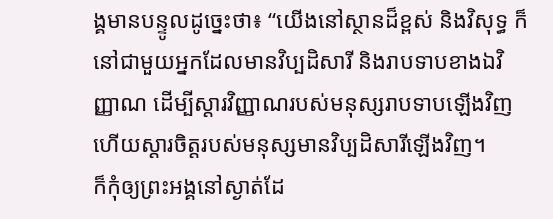ង្គមានបន្ទូលដូច្នេះថា៖ “យើងនៅស្ថានដ៏ខ្ពស់ និងវិសុទ្ធ ក៏នៅជាមួយអ្នកដែលមានវិប្បដិសារី និងរាបទាបខាងឯវិញ្ញាណ ដើម្បីស្ដារវិញ្ញាណរបស់មនុស្សរាបទាបឡើងវិញ ហើយស្ដារចិត្តរបស់មនុស្សមានវិប្បដិសារីឡើងវិញ។
ក៏កុំឲ្យព្រះអង្គនៅស្ងាត់ដែ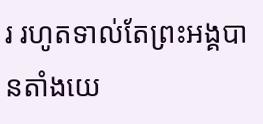រ រហូតទាល់តែព្រះអង្គបានតាំងយេ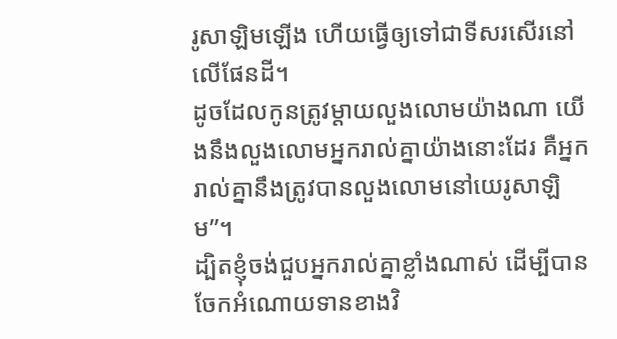រូសាឡិមឡើង ហើយធ្វើឲ្យទៅជាទីសរសើរនៅលើផែនដី។
ដូចដែលកូនត្រូវម្ដាយលួងលោមយ៉ាងណា យើងនឹងលួងលោមអ្នករាល់គ្នាយ៉ាងនោះដែរ គឺអ្នករាល់គ្នានឹងត្រូវបានលួងលោមនៅយេរូសាឡិម”។
ដ្បិតខ្ញុំចង់ជួបអ្នករាល់គ្នាខ្លាំងណាស់ ដើម្បីបានចែកអំណោយទានខាងវិ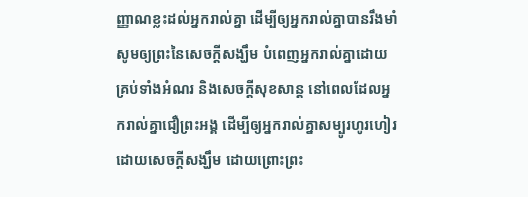ញ្ញាណខ្លះដល់អ្នករាល់គ្នា ដើម្បីឲ្យអ្នករាល់គ្នាបានរឹងមាំ
សូមឲ្យព្រះនៃសេចក្ដីសង្ឃឹម បំពេញអ្នករាល់គ្នាដោយគ្រប់ទាំងអំណរ និងសេចក្ដីសុខសាន្ត នៅពេលដែលអ្នករាល់គ្នាជឿព្រះអង្គ ដើម្បីឲ្យអ្នករាល់គ្នាសម្បូរហូរហៀរដោយសេចក្ដីសង្ឃឹម ដោយព្រោះព្រះ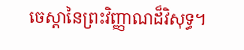ចេស្ដានៃព្រះវិញ្ញាណដ៏វិសុទ្ធ។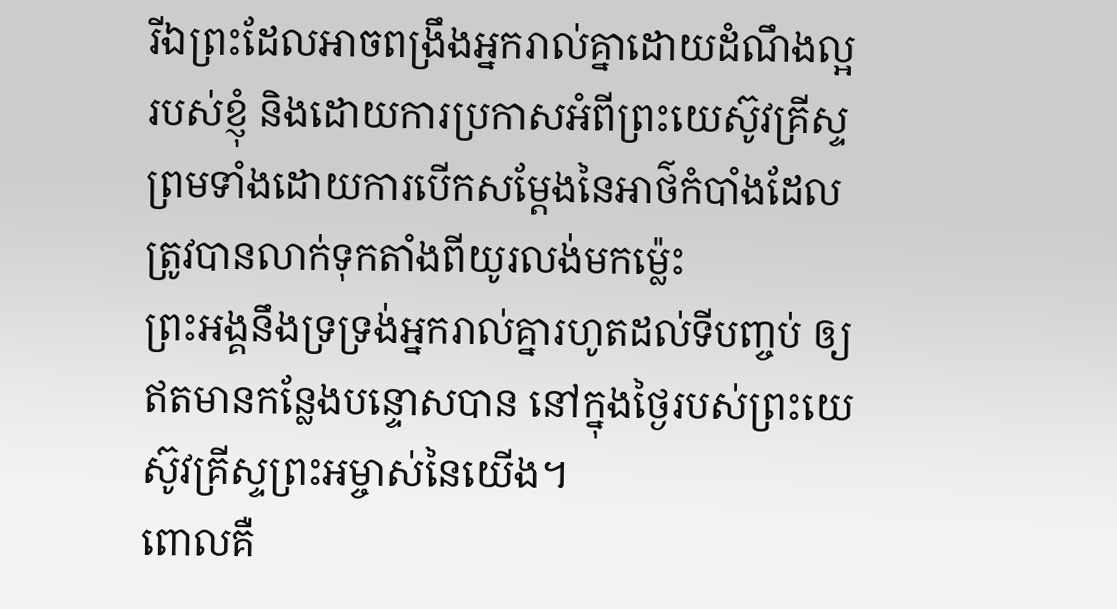រីឯព្រះដែលអាចពង្រឹងអ្នករាល់គ្នាដោយដំណឹងល្អរបស់ខ្ញុំ និងដោយការប្រកាសអំពីព្រះយេស៊ូវគ្រីស្ទ ព្រមទាំងដោយការបើកសម្ដែងនៃអាថ៌កំបាំងដែលត្រូវបានលាក់ទុកតាំងពីយូរលង់មកម្ល៉េះ
ព្រះអង្គនឹងទ្រទ្រង់អ្នករាល់គ្នារហូតដល់ទីបញ្ចប់ ឲ្យឥតមានកន្លែងបន្ទោសបាន នៅក្នុងថ្ងៃរបស់ព្រះយេស៊ូវគ្រីស្ទព្រះអម្ចាស់នៃយើង។
ពោលគឺ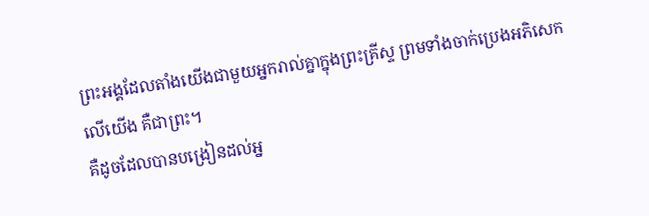ព្រះអង្គដែលតាំងយើងជាមួយអ្នករាល់គ្នាក្នុងព្រះគ្រីស្ទ ព្រមទាំងចាក់ប្រេងអភិសេកលើយើង គឺជាព្រះ។
គឺដូចដែលបានបង្រៀនដល់អ្ន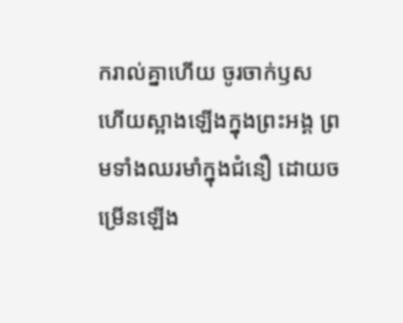ករាល់គ្នាហើយ ចូរចាក់ឫស ហើយស្អាងឡើងក្នុងព្រះអង្គ ព្រមទាំងឈរមាំក្នុងជំនឿ ដោយចម្រើនឡើង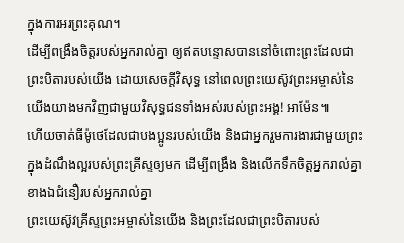ក្នុងការអរព្រះគុណ។
ដើម្បីពង្រឹងចិត្តរបស់អ្នករាល់គ្នា ឲ្យឥតបន្ទោសបាននៅចំពោះព្រះដែលជាព្រះបិតារបស់យើង ដោយសេចក្ដីវិសុទ្ធ នៅពេលព្រះយេស៊ូវព្រះអម្ចាស់នៃយើងយាងមកវិញជាមួយវិសុទ្ធជនទាំងអស់របស់ព្រះអង្គ! អាម៉ែន៕
ហើយចាត់ធីម៉ូថេដែលជាបងប្អូនរបស់យើង និងជាអ្នករួមការងារជាមួយព្រះក្នុងដំណឹងល្អរបស់ព្រះគ្រីស្ទឲ្យមក ដើម្បីពង្រឹង និងលើកទឹកចិត្តអ្នករាល់គ្នា ខាងឯជំនឿរបស់អ្នករាល់គ្នា
ព្រះយេស៊ូវគ្រីស្ទព្រះអម្ចាស់នៃយើង និងព្រះដែលជាព្រះបិតារបស់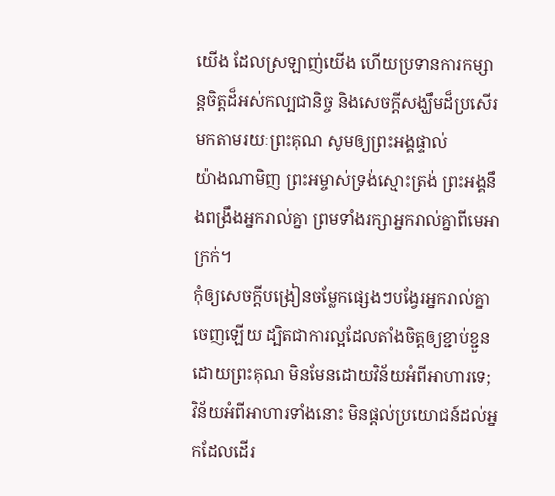យើង ដែលស្រឡាញ់យើង ហើយប្រទានការកម្សាន្តចិត្តដ៏អស់កល្បជានិច្ច និងសេចក្ដីសង្ឃឹមដ៏ប្រសើរមកតាមរយៈព្រះគុណ សូមឲ្យព្រះអង្គផ្ទាល់
យ៉ាងណាមិញ ព្រះអម្ចាស់ទ្រង់ស្មោះត្រង់ ព្រះអង្គនឹងពង្រឹងអ្នករាល់គ្នា ព្រមទាំងរក្សាអ្នករាល់គ្នាពីមេអាក្រក់។
កុំឲ្យសេចក្ដីបង្រៀនចម្លែកផ្សេងៗបង្វែរអ្នករាល់គ្នាចេញឡើយ ដ្បិតជាការល្អដែលតាំងចិត្តឲ្យខ្ជាប់ខ្ជួនដោយព្រះគុណ មិនមែនដោយវិន័យអំពីអាហារទេ; វិន័យអំពីអាហារទាំងនោះ មិនផ្ដល់ប្រយោជន៍ដល់អ្នកដែលដើរ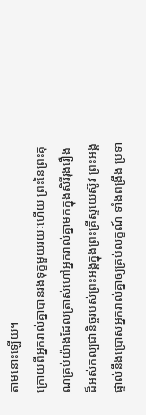តាមនោះឡើយ។
ក្រោយពីអ្នករាល់គ្នាបានរងទុក្ខមួយរយៈហើយ ព្រះនៃព្រះគុណគ្រប់យ៉ាងដែលត្រាស់ហៅអ្នករាល់គ្នាមកក្នុងសិរីរុងរឿងដ៏អស់កល្បជានិច្ចរបស់ព្រះអង្គក្នុងព្រះគ្រីស្ទយេស៊ូវ ព្រះអង្គផ្ទាល់នឹងប្រោសអ្នករាល់គ្នាឲ្យគ្រប់លក្ខណ៍ ទាំងពង្រឹង ប្រទា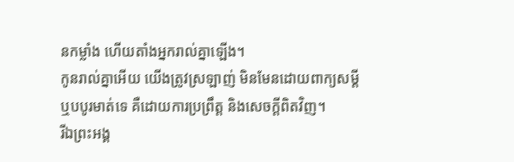នកម្លាំង ហើយតាំងអ្នករាល់គ្នាឡើង។
កូនរាល់គ្នាអើយ យើងត្រូវស្រឡាញ់ មិនមែនដោយពាក្យសម្ដី ឬបបូរមាត់ទេ គឺដោយការប្រព្រឹត្ត និងសេចក្ដីពិតវិញ។
រីឯព្រះអង្គ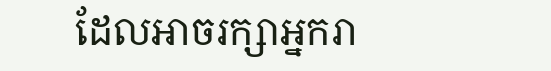ដែលអាចរក្សាអ្នករា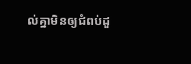ល់គ្នាមិនឲ្យជំពប់ដួ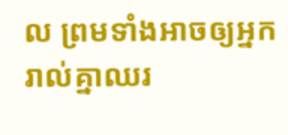ល ព្រមទាំងអាចឲ្យអ្នករាល់គ្នាឈរ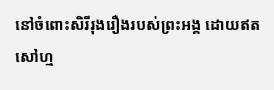នៅចំពោះសិរីរុងរឿងរបស់ព្រះអង្គ ដោយឥតសៅហ្ម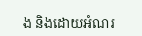ង និងដោយអំណរ